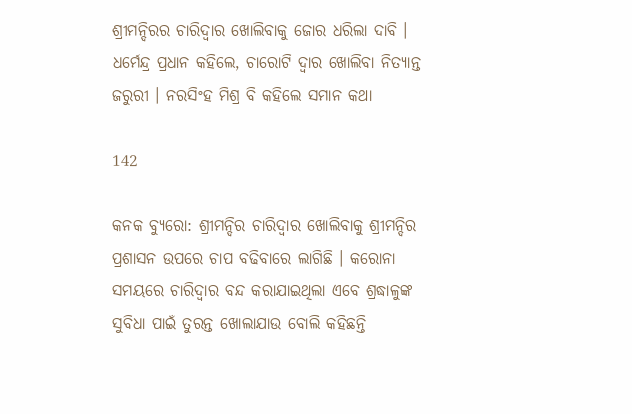ଶ୍ରୀମନ୍ଦିରର ଚାରିଦ୍ୱାର ଖୋଲିବାକୁ ଜୋର ଧରିଲା ଦାବି । ଧର୍ମେନ୍ଦ୍ର ପ୍ରଧାନ କହିଲେ, ଚାରୋଟି ଦ୍ୱାର ଖୋଲିବା ନିତ୍ୟାନ୍ତ ଜରୁରୀ । ନରସିଂହ ମିଶ୍ର ବି କହିଲେ ସମାନ କଥା

142

କନକ ବ୍ୟୁରୋ: ଶ୍ରୀମନ୍ଦିର ଚାରିଦ୍ୱାର ଖୋଲିବାକୁ ଶ୍ରୀମନ୍ଦିର ପ୍ରଶାସନ ଉପରେ ଚାପ ବଢିବାରେ ଲାଗିଛି । କରୋନା ସମୟରେ ଚାରିଦ୍ୱାର ବନ୍ଦ କରାଯାଇଥିଲା ଏବେ ଶ୍ରଦ୍ଧାଳୁଙ୍କ ସୁବିଧା ପାଇଁ ତୁରନ୍ତ ଖୋଲାଯାଉ ବୋଲି କହିଛନ୍ତି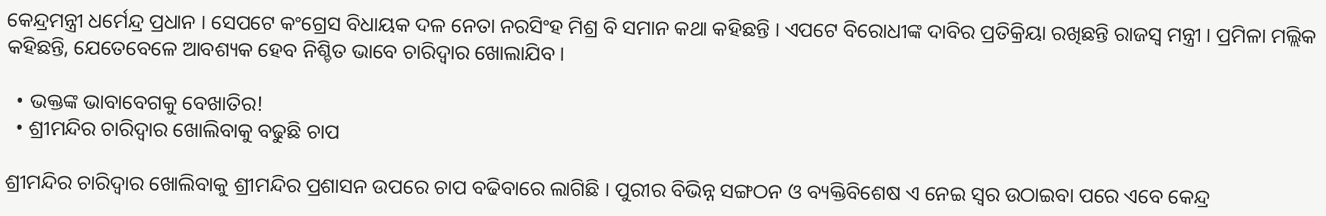କେନ୍ଦ୍ରମନ୍ତ୍ରୀ ଧର୍ମେନ୍ଦ୍ର ପ୍ରଧାନ । ସେପଟେ କଂଗ୍ରେସ ବିଧାୟକ ଦଳ ନେତା ନରସିଂହ ମିଶ୍ର ବି ସମାନ କଥା କହିଛନ୍ତି । ଏପଟେ ବିରୋଧୀଙ୍କ ଦାବିର ପ୍ରତିକ୍ରିୟା ରଖିଛନ୍ତି ରାଜସ୍ୱ ମନ୍ତ୍ରୀ । ପ୍ରମିଳା ମଲ୍ଲିକ କହିଛନ୍ତି, ଯେତେବେଳେ ଆବଶ୍ୟକ ହେବ ନିଶ୍ଚିତ ଭାବେ ଚାରିଦ୍ୱାର ଖୋଲାଯିବ ।

  • ଭକ୍ତଙ୍କ ଭାବାବେଗକୁ ବେଖାତିର!
  • ଶ୍ରୀମନ୍ଦିର ଚାରିଦ୍ୱାର ଖୋଲିବାକୁ ବଢୁଛି ଚାପ

ଶ୍ରୀମନ୍ଦିର ଚାରିଦ୍ୱାର ଖୋଲିବାକୁ ଶ୍ରୀମନ୍ଦିର ପ୍ରଶାସନ ଉପରେ ଚାପ ବଢିବାରେ ଲାଗିଛି । ପୁରୀର ବିଭିନ୍ନ ସଙ୍ଗଠନ ଓ ବ୍ୟକ୍ତିବିଶେଷ ଏ ନେଇ ସ୍ୱର ଉଠାଇବା ପରେ ଏବେ କେନ୍ଦ୍ର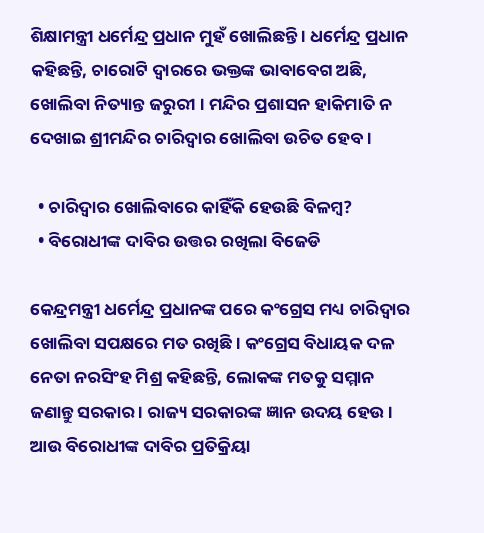ଶିକ୍ଷାମନ୍ତ୍ରୀ ଧର୍ମେନ୍ଦ୍ର ପ୍ରଧାନ ମୁହଁ ଖୋଲିଛନ୍ତି । ଧର୍ମେନ୍ଦ୍ର ପ୍ରଧାନ କହିଛନ୍ତି, ଚାରୋଟି ଦ୍ୱାରରେ ଭକ୍ତଙ୍କ ଭାବାବେଗ ଅଛି, ଖୋଲିବା ନିତ୍ୟାନ୍ତ ଜରୁରୀ । ମନ୍ଦିର ପ୍ରଶାସନ ହାକିମାତି ନ ଦେଖାଇ ଶ୍ରୀମନ୍ଦିର ଚାରିଦ୍ୱାର ଖୋଲିବା ଉଚିତ ହେବ ।

  • ଚାରିଦ୍ୱାର ଖୋଲିବାରେ କାହିଁକି ହେଉଛି ବିଳମ୍ବ?
  • ବିରୋଧୀଙ୍କ ଦାବିର ଉତ୍ତର ରଖିଲା ବିଜେଡି

କେନ୍ଦ୍ରମନ୍ତ୍ରୀ ଧର୍ମେନ୍ଦ୍ର ପ୍ରଧାନଙ୍କ ପରେ କଂଗ୍ରେସ ମଧ୍ୟ ଚାରିଦ୍ୱାର ଖୋଲିବା ସପକ୍ଷରେ ମତ ରଖିଛି । କଂଗ୍ରେସ ବିଧାୟକ ଦଳ ନେତା ନରସିଂହ ମିଶ୍ର କହିଛନ୍ତି, ଲୋକଙ୍କ ମତକୁ ସମ୍ମାନ ଜଣାନ୍ତୁ ସରକାର । ରାଜ୍ୟ ସରକାରଙ୍କ ଜ୍ଞାନ ଉଦୟ ହେଉ । ଆଉ ବିରୋଧୀଙ୍କ ଦାବିର ପ୍ରତିକ୍ରିୟା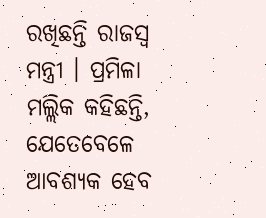ରଖିଛନ୍ତି ରାଜସ୍ୱ ମନ୍ତ୍ରୀ । ପ୍ରମିଳା ମଲ୍ଲିକ କହିଛନ୍ତି, ଯେତେବେଳେ ଆବଶ୍ୟକ ହେବ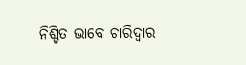ନିଶ୍ଚିତ ଭାବେ ଚାରିଦ୍ୱାର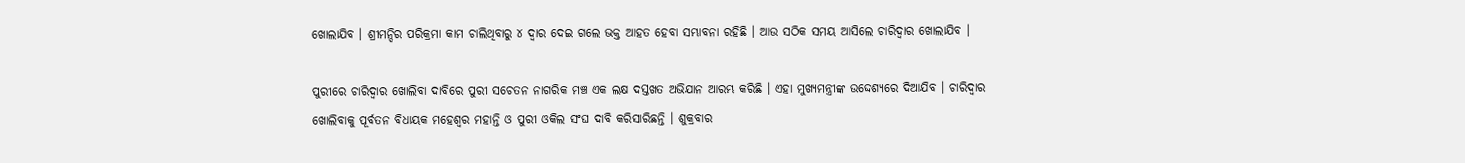ଖୋଲାଯିବ । ଶ୍ରୀମନ୍ଦିର ପରିକ୍ରମା କାମ ଚାଲିଥିବାରୁ ୪ ଦ୍ୱାର ଦେଇ ଗଲେ ଭକ୍ତ ଆହତ ହେବା ସମ୍ଭାବନା ରହିଛି । ଆଉ ସଠିକ ସମୟ ଆସିଲେ ଚାରିଦ୍ୱାର ଖୋଲାଯିବ ।

ପୁରୀରେ ଚାରିଦ୍ୱାର ଖୋଲିବା ଦାବିରେ ପୁରୀ ସଚେତନ ନାଗରିକ ମଞ୍ଚ ଏକ ଲକ୍ଷ ଦସ୍ତଖତ ଅଭିଯାନ ଆରମ୍ଭ କରିଛି । ଏହା ମୁଖ୍ୟମନ୍ତ୍ରୀଙ୍କ ଉଦ୍ଦେଶ୍ୟରେ ଦିଆଯିବ । ଚାରିଦ୍ୱାର ଖୋଲିବାକୁ ପୂର୍ବତନ ବିଧାୟକ ମହେଶ୍ୱର ମହାନ୍ତି ଓ ପୁରୀ ଓକିଲ ସଂଘ ଦାବି କରିସାରିଛନ୍ତି । ଶୁକ୍ରବାର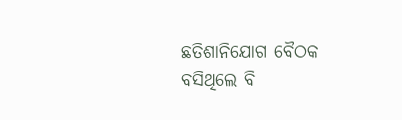ଛତିଶାନିଯୋଗ ବୈଠକ ବସିଥିଲେ ବି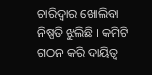ଚାରିଦ୍ୱାର ଖୋଲିବା ନିଷ୍ପତି ଝୁଲିଛି । କମିଟି ଗଠନ କରି ଦାୟିତ୍ୱ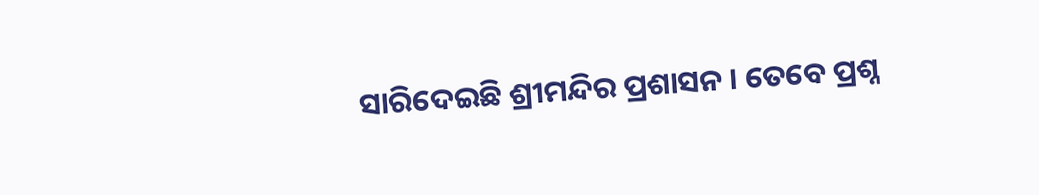ସାରିଦେଇଛି ଶ୍ରୀମନ୍ଦିର ପ୍ରଶାସନ । ତେବେ ପ୍ରଶ୍ନ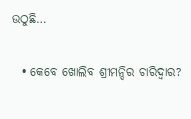ଉଠୁଛି…

  • କେବେ ଖୋଲିବ ଶ୍ରୀମନ୍ଦିର ଚାରିଦ୍ୱାର?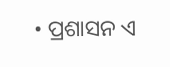• ପ୍ରଶାସନ ଏ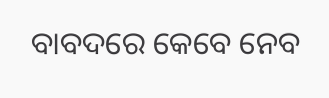ବାବଦରେ କେବେ ନେବ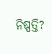ନିଷ୍ପତ୍ତି?